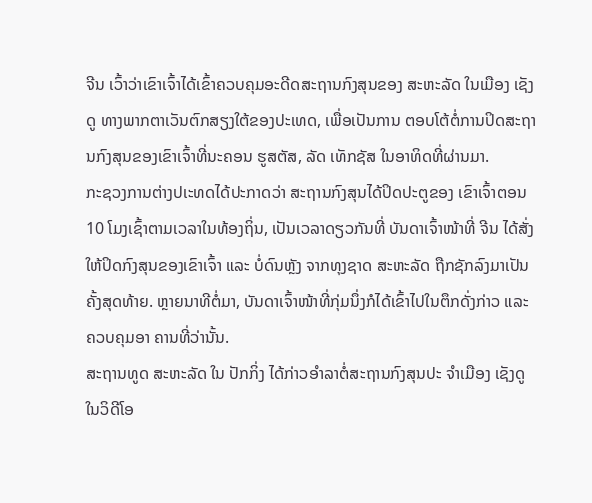ຈີນ ເວົ້າວ່າເຂົາເຈົ້າໄດ້ເຂົ້າຄວບຄຸມອະດີດສະຖານກົງສຸນຂອງ ສະຫະລັດ ໃນເມືອງ ເຊັງດູ ທາງພາກຕາເວັນຕົກສຽງໃຕ້ຂອງປະເທດ, ເພື່ອເປັນການ ຕອບໂຕ້ຕໍ່ການປິດສະຖານກົງສຸນຂອງເຂົາເຈົ້າທີ່ນະຄອນ ຮູສຕັສ, ລັດ ເທັກຊັສ ໃນອາທິດທີ່ຜ່ານມາ.
ກະຊວງການຕ່າງປເະທດໄດ້ປະກາດວ່າ ສະຖານກົງສຸນໄດ້ປິດປະຕູຂອງ ເຂົາເຈົ້າຕອນ 10 ໂມງເຊົ້າຕາມເວລາໃນທ້ອງຖິ່ນ, ເປັນເວລາດຽວກັນທີ່ ບັນດາເຈົ້າໜ້າທີ່ ຈີນ ໄດ້ສັ່ງໃຫ້ປິດກົງສຸນຂອງເຂົາເຈົ້າ ແລະ ບໍ່ດົນຫຼັງ ຈາກທຸງຊາດ ສະຫະລັດ ຖືກຊັກລົງມາເປັນຄັ້ງສຸດທ້າຍ. ຫຼາຍນາທີຕໍ່ມາ, ບັນດາເຈົ້າໜ້າທີ່ກຸ່ມນຶ່ງກໍໄດ້ເຂົ້າໄປໃນຕຶກດັ່ງກ່າວ ແລະ ຄວບຄຸມອາ ຄານທີ່ວ່ານັ້ນ.
ສະຖານທູດ ສະຫະລັດ ໃນ ປັກກິ່ງ ໄດ້ກ່າວອຳລາຕໍ່ສະຖານກົງສຸນປະ ຈຳເມືອງ ເຊັງດູ ໃນວິດີໂອ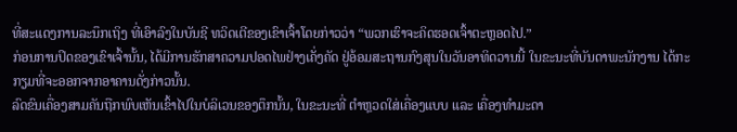ທີ່ສະແດງການລະນຶກເຖິງ ທີ່ເອົາລົງໃນບັນຊີ ທວິດເຕີຂອງເຂົາເຈົ້າໂດຍກ່າວວ່າ “ພວກເຮົາຈະຄິດຮອດເຈົ້າຕະຫຼອດໄປ.”
ກ່ອນການປິດຂອງເຂົາເຈົ້ານັ້ນ, ໄດ້ມີການຮັກສາຄວາມປອດໄພຢ່າງເຄັ່ງຄັດ ຢູ່ອ້ອມສະຖານກົງສຸນໃນວັນອາທິດວານນີ້ ໃນຂະນະທີ່ບັນດາພະນັກງານ ໄດ້ກະກຽມທີ່ຈະອອກຈາກອາຄານດັ່ງກ່າວນັ້ນ.
ລົດຂົນເຄື່ອງສາມຄັນຖືກພົບເຫັນເຂົ້າໄປໃນບໍລິເວນຂອງຕຶກນັ້ນ, ໃນຂະນະທີ່ ຕຳຫຼວດໃສ່ເຄື່ອງແບບ ແລະ ເຄື່ອງທຳມະດາ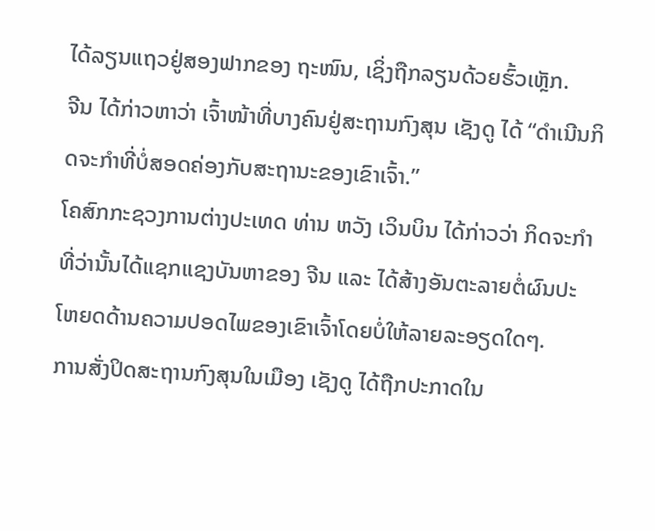ໄດ້ລຽນແຖວຢູ່ສອງຟາກຂອງ ຖະໜົນ, ເຊິ່ງຖືກລຽນດ້ວຍຮົ້ວເຫຼັກ.
ຈີນ ໄດ້ກ່າວຫາວ່າ ເຈົ້າໜ້າທີ່ບາງຄົນຢູ່ສະຖານກົງສຸນ ເຊັງດູ ໄດ້ “ດຳເນີນກິດຈະກຳທີ່ບໍ່ສອດຄ່ອງກັບສະຖານະຂອງເຂົາເຈົ້າ.”
ໂຄສົກກະຊວງການຕ່າງປະເທດ ທ່ານ ຫວັງ ເວິນບິນ ໄດ້ກ່າວວ່າ ກິດຈະກຳ ທີ່ວ່ານັ້ນໄດ້ແຊກແຊງບັນຫາຂອງ ຈີນ ແລະ ໄດ້ສ້າງອັນຕະລາຍຕໍ່ຜົນປະ ໂຫຍດດ້ານຄວາມປອດໄພຂອງເຂົາເຈົ້າໂດຍບໍ່ໃຫ້ລາຍລະອຽດໃດໆ.
ການສັ່ງປິດສະຖານກົງສຸນໃນເມືອງ ເຊັງດູ ໄດ້ຖືກປະກາດໃນ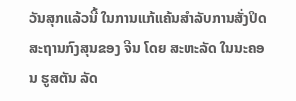ວັນສຸກແລ້ວນີ້ ໃນການແກ້ແຄ້ນສຳລັບການສັ່ງປິດສະຖານກົງສຸນຂອງ ຈີນ ໂດຍ ສະຫະລັດ ໃນນະຄອນ ຮູສຕັນ ລັດ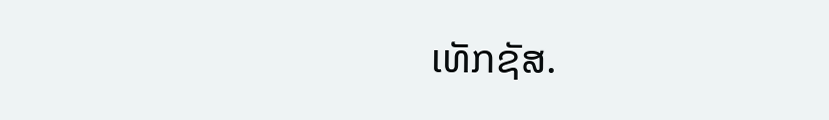ເທັກຊັສ.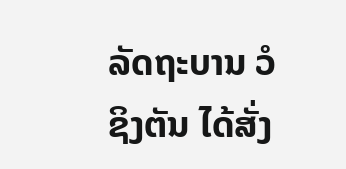ລັດຖະບານ ວໍຊິງຕັນ ໄດ້ສັ່ງ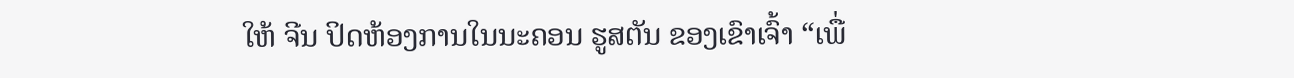ໃຫ້ ຈີນ ປິດຫ້ອງການໃນນະຄອນ ຮູສຕັນ ຂອງເຂົາເຈົ້າ “ເພື່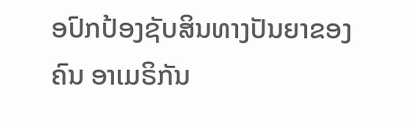ອປົກປ້ອງຊັບສິນທາງປັນຍາຂອງຄົນ ອາເມຣິກັນ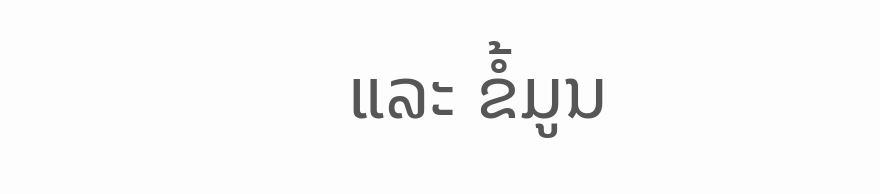ແລະ ຂໍ້ມູນ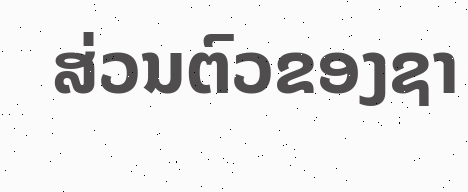ສ່ວນຕົວຂອງຊາ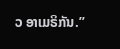ວ ອາເມຣິກັນ.”